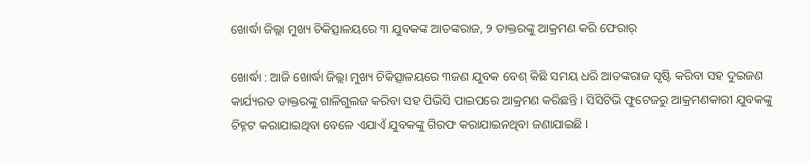ଖୋର୍ଦ୍ଧା ଜିଲ୍ଲା ମୁଖ୍ୟ ଚିକିତ୍ସାଳୟରେ ୩ ଯୁବକଙ୍କ ଆତଙ୍କରାଜ, ୨ ଡାକ୍ତରଙ୍କୁ ଆକ୍ରମଣ କରି ଫେରାର୍

ଖୋର୍ଦ୍ଧା : ଆଜି ଖୋର୍ଦ୍ଧା ଜିଲ୍ଲା ମୁଖ୍ୟ ଚିକିତ୍ସାଳୟରେ ୩ଜଣ ଯୁବକ ବେଶ୍ କିଛି ସମୟ ଧରି ଆତଙ୍କରାଜ ସୃଷ୍ଟି କରିବା ସହ ଦୁଇଜଣ କାର୍ଯ୍ୟରତ ଡାକ୍ତରଙ୍କୁ ଗାଳିଗୁଲଜ କରିବା ସହ ପିଭିସି ପାଇପରେ ଆକ୍ରମଣ କରିଛନ୍ତି । ସିସିଟିଭି ଫୁଟେଜରୁ ଆକ୍ରମଣକାରୀ ଯୁବକଙ୍କୁ ଚିହ୍ନଟ କରାଯାଇଥିବା ବେଳେ ଏଯାଏଁ ଯୁବକଙ୍କୁ ଗିରଫ କରାଯାଇନଥିବା ଜଣାଯାଇଛି ।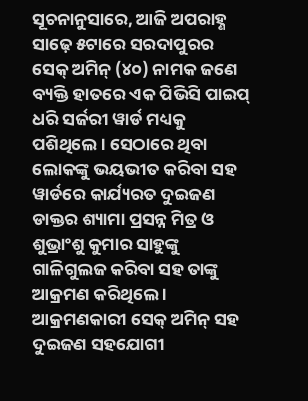ସୂଚନାନୁସାରେ, ଆଜି ଅପରାହ୍ଣ ସାଢ଼େ ୫ଟାରେ ସରଦାପୁରର ସେକ୍ ଅମିନ୍ (୪୦) ନାମକ ଜଣେ ବ୍ୟକ୍ତି ହାତରେ ଏକ ପିଭିସି ପାଇପ୍ ଧରି ସର୍ଜରୀ ୱାର୍ଡ ମଧ୍ୟକୁ ପଶିଥିଲେ । ସେଠାରେ ଥିବା ଲୋକଙ୍କୁ ଭୟଭୀତ କରିବା ସହ ୱାର୍ଡରେ କାର୍ଯ୍ୟରତ ଦୁଇଜଣ ଡାକ୍ତର ଶ୍ୟାମା ପ୍ରସନ୍ନ ମିତ୍ର ଓ ଶୁଭ୍ରାଂଶୁ କୁମାର ସାହୁଙ୍କୁ ଗାଳିଗୁଲଜ କରିବା ସହ ତାଙ୍କୁ ଆକ୍ରମଣ କରିଥିଲେ । ଆକ୍ରମଣକାରୀ ସେକ୍ ଅମିନ୍ ସହ ଦୁଇଜଣ ସହଯୋଗୀ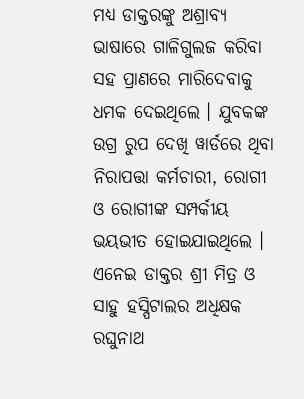ମଧ୍ୟ ଡାକ୍ତରଙ୍କୁ ଅଶ୍ରାବ୍ୟ ଭାଷାରେ ଗାଳିଗୁଲଜ କରିବା ସହ ପ୍ରାଣରେ ମାରିଦେବାକୁ ଧମକ ଦେଇଥିଲେ । ଯୁବକଙ୍କ ଉଗ୍ର ରୁପ ଦେଖି ୱାର୍ଡରେ ଥିବା ନିରାପତ୍ତା କର୍ମଚାରୀ, ରୋଗୀ ଓ ରୋଗୀଙ୍କ ସମ୍ପର୍କୀୟ ଭୟଭୀତ ହୋଇଯାଇଥିଲେ । ଏନେଇ ଡାକ୍ତର ଶ୍ରୀ ମିତ୍ର ଓ ସାହୁ ହସ୍ପିଟାଲର ଅଧିକ୍ଷକ ରଘୁନାଥ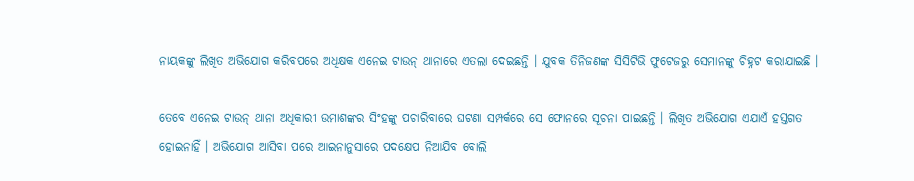ନାୟକଙ୍କୁ ଲିଖିତ ଅଭିଯୋଗ କରିବପରେ ଅଧିକ୍ଷକ ଏନେଇ ଟାଉନ୍ ଥାନାରେ ଏତଲା ଦେଇଛନ୍ତି । ଯୁବକ ତିନିଜଣଙ୍କ ସିସିଟିଭି ଫୁଟେଜରୁ ସେମାନଙ୍କୁ ଚିହ୍ନଟ କରାଯାଇଛି ।

ତେବେ ଏନେଇ ଟାଉନ୍ ଥାନା ଅଧିକାରୀ ଉମାଶଙ୍କର ସିଂହଙ୍କୁ ପଚାରିବାରେ ଘଟଣା ସମ୍ପର୍କରେ ସେ ଫୋନରେ ସୂଚନା ପାଇଛନ୍ତି । ଲିଖିତ ଅଭିଯୋଗ ଏଯାଏଁ ହସ୍ତଗତ ହୋଇନାହିଁ । ଅଭିଯୋଗ ଆସିବା ପରେ ଆଇନାନୁସାରେ ପଦକ୍ଷେପ ନିଆଯିବ ବୋଲି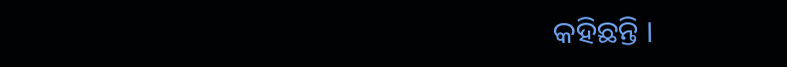କହିଛନ୍ତି ।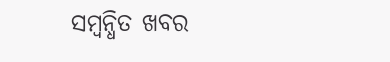ସମ୍ବନ୍ଧିତ ଖବର